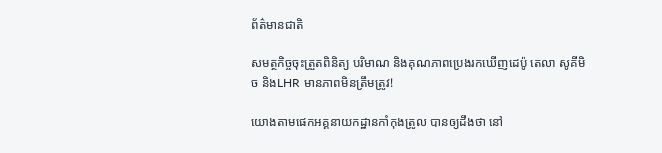ព័ត៌មានជាតិ

សមត្ថកិច្ចចុះត្រួតពិនិត្យ បរិមាណ និងគុណភាពប្រេងរកឃើញដេប៉ូ តេលា សូគីមិច និងLHR មានភាពមិនត្រឹមត្រូវ!

យោងតាមផេកអគ្គនាយកដ្ឋានកាំកុងត្រូល បានឲ្យដឹងថា នៅ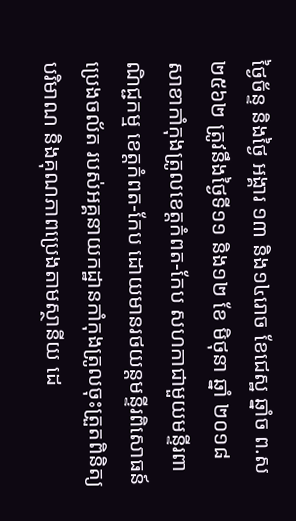ថ្ងៃច័ន្ទ និងថ្ងៃ អង្គារ ១៣ និង១៤រោច ខែជេស្ឋ ឆ្នាំច ព.ស២៥៦២ ត្រូវនឹងថ្ងៃទី១១ និង១២ ខែ មិថុនា ឆ្នាំ ២០១៨ សាខាកាំកុងត្រូលខេត្តកំពត-កែប សហកាជាមួយមន្ទីរពាណិជ្ជកម្ម ខេត្តកំពត-កែប ដោយមានរថយន្តមន្ទីរពិសោធន៍ប្រេងចល័ត របស់អគ្គនាយកដ្ឋានកាំកុងត្រូលចុះត្រួតពិនិត្យ បរិមាណ និងគុណភាពប្រេងតាមស្ថានីយ ដេ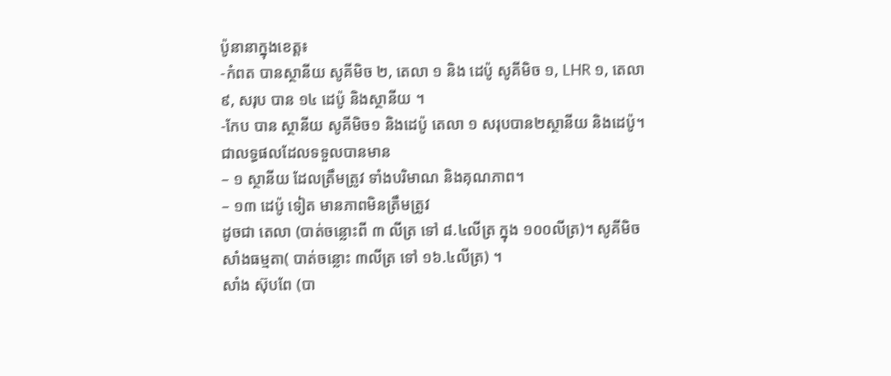ប៉ូនានាក្នុងខេត្ត៖
-កំពត បានស្ថានីយ សូគីមិច ២, តេលា ១ និង ដេប៉ូ សូគីមិច ១, LHR ១, តេលា ៩, សរុប បាន ១៤ ដេប៉ូ និងស្ថានីយ ។
-កែប បាន ស្ថានីយ សូគីមិច១ និងដេប៉ូ តេលា ១ សរុបបាន២ស្ថានីយ និងដេប៉ូ។
ជាលទ្ធផលដែលទទួលបានមាន
– ១ ស្ថានីយ ដែលត្រឹមត្រូវ ទាំងបរិមាណ និងគុណភាព។
– ១៣ ដេប៉ូ ទៀត មានភាពមិនត្រឹមត្រូវ
ដូចជា តេលា (បាត់ចន្លោះពី ៣ លីត្រ ទៅ ៨.៤លីត្រ ក្នុង ១០០លីត្រ)។ សូគីមិច សាំងធម្មតា( បាត់ចន្លោះ ៣លីត្រ ទៅ ១៦.៤លីត្រ) ។
សាំង ស៊ុបពែ (បា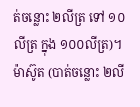ត់ចន្លោះ ២លីត្រ ទៅ ១០លីត្រ ក្នុង ១០០លីត្រ)។
ម៉ាស៊ូត (បាត់ចន្លោះ ២លី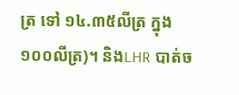ត្រ ទៅ ១៤.៣៥លីត្រ ក្នុង១០០លីត្រ)។ និងLHR បាត់ច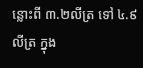ន្លោះពី ៣.២លីត្រ ទៅ ៤.៩ លីត្រ ក្នុង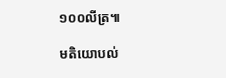១០០លីត្រ៕

មតិយោបល់